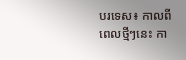បរទេស៖ កាលពីពេលថ្មីៗនេះ កា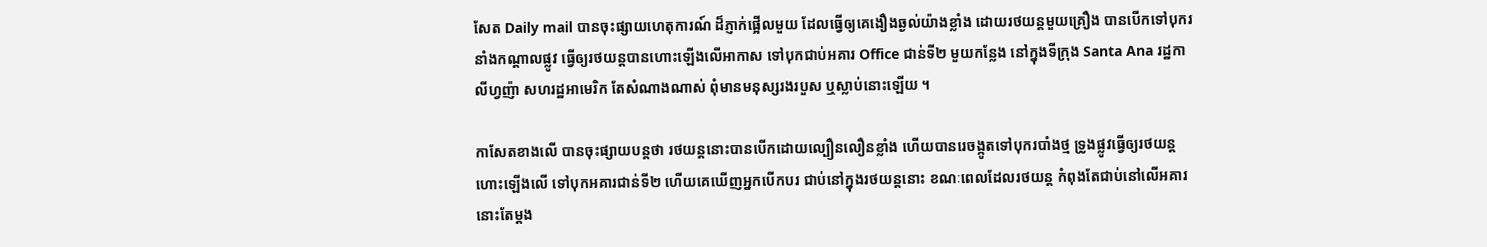សែត Daily mail បានចុះផ្សាយហេតុការណ៍ ដ៏ភ្ញាក់ផ្អើលមួយ ដែលធ្វើឲ្យគេងឿងឆ្ងល់យ៉ាងខ្លាំង ដោយរថយន្តមួយគ្រឿង បានបើកទៅបុករនាំងកណ្តាលផ្លូវ ធ្វើឲ្យរថយន្តបានហោះឡើងលើអាកាស ទៅបុកជាប់អគារ Office ជាន់ទី២ មួយកន្លែង នៅក្នុងទីក្រុង Santa Ana រដ្ឋកាលីហ្វញ៉ា សហរដ្ឋអាមេរិក តែសំណាងណាស់ ពុំមានមនុស្សរងរបួស ឬស្លាប់នោះឡើយ ។

កាសែតខាងលើ បានចុះផ្សាយបន្តថា រថយន្តនោះបានបើកដោយល្បឿនលឿនខ្លាំង ហើយបានរេចង្កូតទៅបុករបាំងថ្ម ទ្រូងផ្លូវធ្វើឲ្យរថយន្តហោះឡើងលើ ទៅបុកអគារជាន់ទី២ ហើយគេឃើញអ្នកបើកបរ ជាប់នៅក្នុងរថយន្តនោះ ខណៈពេលដែលរថយន្ត កំពុងតែជាប់នៅលើអគារនោះតែម្តង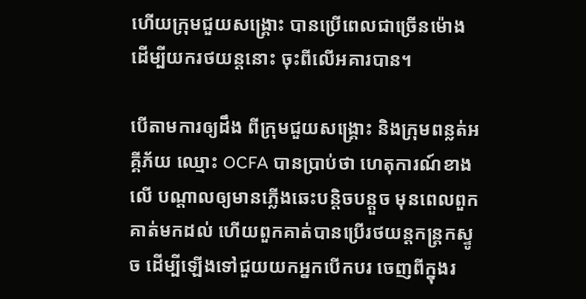ហើយក្រុមជួយសង្គ្រោះ បានប្រើពេលជាច្រើនម៉ោង ដើម្បីយករថយន្តនោះ ចុះពីលើអគារបាន។

បើតាមការឲ្យដឹង ពីក្រុមជួយសង្គ្រោះ និងក្រុមពន្លត់អគ្គីភ័យ ឈ្មោះ OCFA បានប្រាប់ថា ហេតុការណ៍ខាងលើ បណ្តាលឲ្យមានភ្លើងឆេះបន្តិចបន្តួច មុនពេលពួកគាត់មកដល់ ហើយពួកគាត់បានប្រើរថយន្តកន្ត្រកស្ទូច ដើម្បីឡើងទៅជួយយកអ្នកបើកបរ ចេញពីក្នុងរ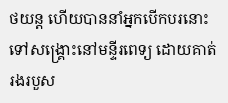ថយន្ត ហើយបាននាំអ្នកបើកបរនោះ ទៅសង្គ្រោះនៅមន្ទីរពេទ្យ ដោយគាត់រងរបួស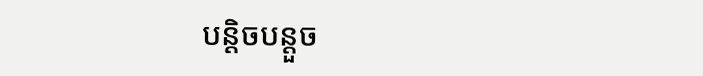បន្តិចបន្តួច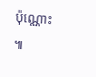ប៉ុណ្ណោះ ៕